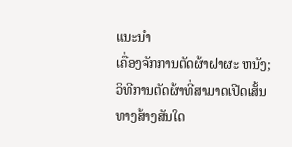ແນະນຳ
ເຄື່ອງຈັກການຕັດຜ້າຝາຜະ ຫນັງ; ວິທີການຕັດຜ້າທີ່ສາມາດເປີດເສັ້ນທາງສ້າງສັນໃດ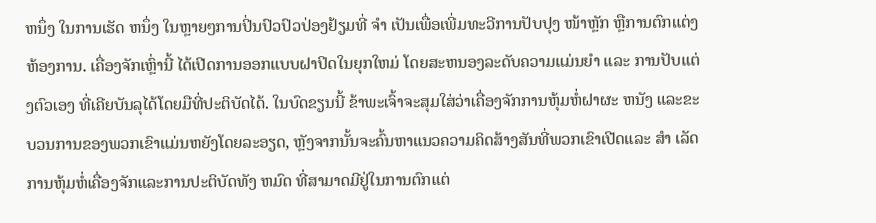ຫນຶ່ງ ໃນການເຮັດ ຫນຶ່ງ ໃນຫຼາຍໆການປິ່ນປົວປົວປ່ອງຢ້ຽມທີ່ ຈໍາ ເປັນເພື່ອເພີ່ມທະວີການປັບປຸງ ໜ້າຫຼັກ ຫຼືການຕົກແຕ່ງຫ້ອງການ. ເຄື່ອງຈັກເຫຼົ່ານີ້ ໄດ້ເປີດການອອກແບບຝາປິດໃນຍຸກໃຫມ່ ໂດຍສະຫນອງລະດັບຄວາມແມ່ນຍໍາ ແລະ ການປັບແຕ່ງຕົວເອງ ທີ່ເຄີຍບັນລຸໄດ້ໂດຍມືທີ່ປະຕິບັດໄດ້. ໃນບົດຂຽນນີ້ ຂ້າພະເຈົ້າຈະສຸມໃສ່ວ່າເຄື່ອງຈັກການຫຸ້ມຫໍ່ຝາຜະ ຫນັງ ແລະຂະບວນການຂອງພວກເຂົາແມ່ນຫຍັງໂດຍລະອຽດ, ຫຼັງຈາກນັ້ນຈະຄົ້ນຫາແນວຄວາມຄິດສ້າງສັນທີ່ພວກເຂົາເປີດແລະ ສໍາ ເລັດການຫຸ້ມຫໍ່ເຄື່ອງຈັກແລະການປະຕິບັດທັງ ຫມົດ ທີ່ສາມາດມີຢູ່ໃນການຕົກແຕ່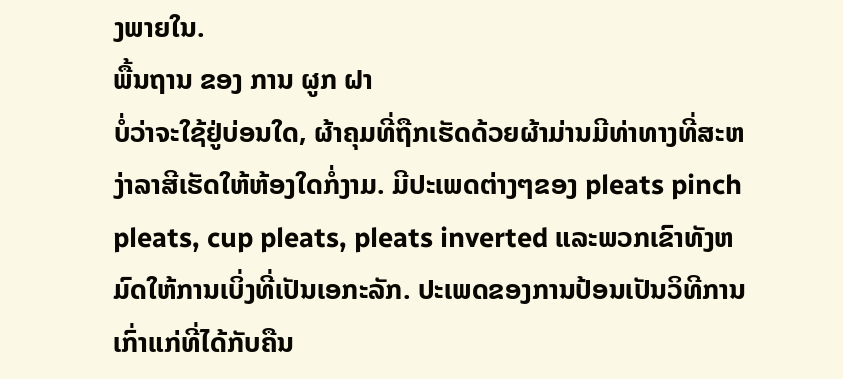ງພາຍໃນ.
ພື້ນຖານ ຂອງ ການ ຜູກ ຝາ
ບໍ່ວ່າຈະໃຊ້ຢູ່ບ່ອນໃດ, ຜ້າຄຸມທີ່ຖືກເຮັດດ້ວຍຜ້າມ່ານມີທ່າທາງທີ່ສະຫງ່າລາສີເຮັດໃຫ້ຫ້ອງໃດກໍ່ງາມ. ມີປະເພດຕ່າງໆຂອງ pleats pinch pleats, cup pleats, pleats inverted ແລະພວກເຂົາທັງຫມົດໃຫ້ການເບິ່ງທີ່ເປັນເອກະລັກ. ປະເພດຂອງການປ້ອນເປັນວິທີການເກົ່າແກ່ທີ່ໄດ້ກັບຄືນ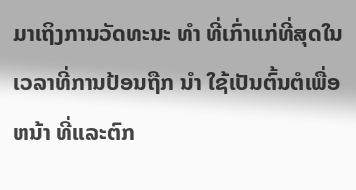ມາເຖິງການວັດທະນະ ທໍາ ທີ່ເກົ່າແກ່ທີ່ສຸດໃນເວລາທີ່ການປ້ອນຖືກ ນໍາ ໃຊ້ເປັນຕົ້ນຕໍເພື່ອ ຫນ້າ ທີ່ແລະຕົກ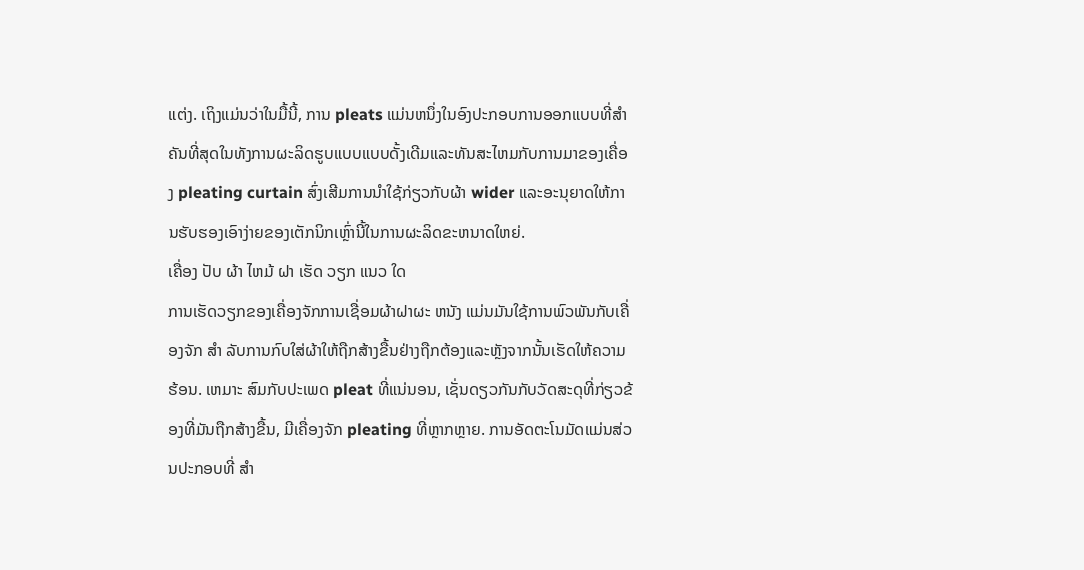ແຕ່ງ. ເຖິງແມ່ນວ່າໃນມື້ນີ້, ການ pleats ແມ່ນຫນຶ່ງໃນອົງປະກອບການອອກແບບທີ່ສໍາຄັນທີ່ສຸດໃນທັງການຜະລິດຮູບແບບແບບດັ້ງເດີມແລະທັນສະໄຫມກັບການມາຂອງເຄື່ອງ pleating curtain ສົ່ງເສີມການນໍາໃຊ້ກ່ຽວກັບຜ້າ wider ແລະອະນຸຍາດໃຫ້ການຮັບຮອງເອົາງ່າຍຂອງເຕັກນິກເຫຼົ່ານີ້ໃນການຜະລິດຂະຫນາດໃຫຍ່.
ເຄື່ອງ ປັບ ຜ້າ ໄຫມ້ ຝາ ເຮັດ ວຽກ ແນວ ໃດ
ການເຮັດວຽກຂອງເຄື່ອງຈັກການເຊື່ອມຜ້າຝາຜະ ຫນັງ ແມ່ນມັນໃຊ້ການພົວພັນກັບເຄື່ອງຈັກ ສໍາ ລັບການກົບໃສ່ຜ້າໃຫ້ຖືກສ້າງຂື້ນຢ່າງຖືກຕ້ອງແລະຫຼັງຈາກນັ້ນເຮັດໃຫ້ຄວາມຮ້ອນ. ເຫມາະ ສົມກັບປະເພດ pleat ທີ່ແນ່ນອນ, ເຊັ່ນດຽວກັນກັບວັດສະດຸທີ່ກ່ຽວຂ້ອງທີ່ມັນຖືກສ້າງຂື້ນ, ມີເຄື່ອງຈັກ pleating ທີ່ຫຼາກຫຼາຍ. ການອັດຕະໂນມັດແມ່ນສ່ວນປະກອບທີ່ ສໍາ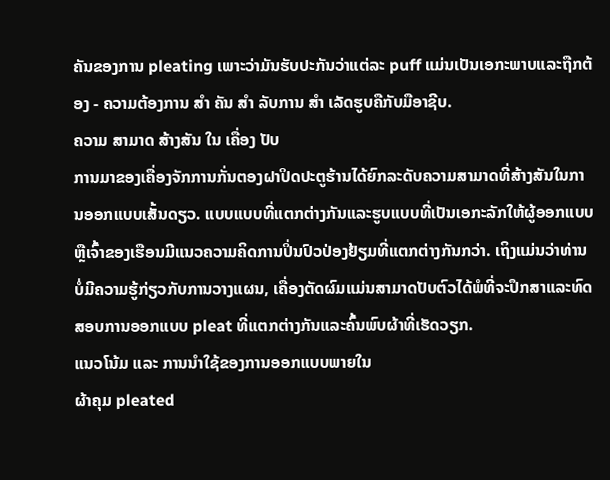ຄັນຂອງການ pleating ເພາະວ່າມັນຮັບປະກັນວ່າແຕ່ລະ puff ແມ່ນເປັນເອກະພາບແລະຖືກຕ້ອງ - ຄວາມຕ້ອງການ ສໍາ ຄັນ ສໍາ ລັບການ ສໍາ ເລັດຮູບຄືກັບມືອາຊີບ.
ຄວາມ ສາມາດ ສ້າງສັນ ໃນ ເຄື່ອງ ປັບ
ການມາຂອງເຄື່ອງຈັກການກັ່ນຕອງຝາປິດປະຕູຮ້ານໄດ້ຍົກລະດັບຄວາມສາມາດທີ່ສ້າງສັນໃນການອອກແບບເສັ້ນດຽວ. ແບບແບບທີ່ແຕກຕ່າງກັນແລະຮູບແບບທີ່ເປັນເອກະລັກໃຫ້ຜູ້ອອກແບບຫຼືເຈົ້າຂອງເຮືອນມີແນວຄວາມຄິດການປິ່ນປົວປ່ອງຢ້ຽມທີ່ແຕກຕ່າງກັນກວ່າ. ເຖິງແມ່ນວ່າທ່ານບໍ່ມີຄວາມຮູ້ກ່ຽວກັບການວາງແຜນ, ເຄື່ອງຕັດຜົມແມ່ນສາມາດປັບຕົວໄດ້ພໍທີ່ຈະປຶກສາແລະທົດສອບການອອກແບບ pleat ທີ່ແຕກຕ່າງກັນແລະຄົ້ນພົບຜ້າທີ່ເຮັດວຽກ.
ແນວໂນ້ມ ແລະ ການນໍາໃຊ້ຂອງການອອກແບບພາຍໃນ
ຜ້າຄຸມ pleated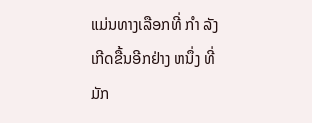ແມ່ນທາງເລືອກທີ່ ກໍາ ລັງເກີດຂື້ນອີກຢ່າງ ຫນຶ່ງ ທີ່ມັກ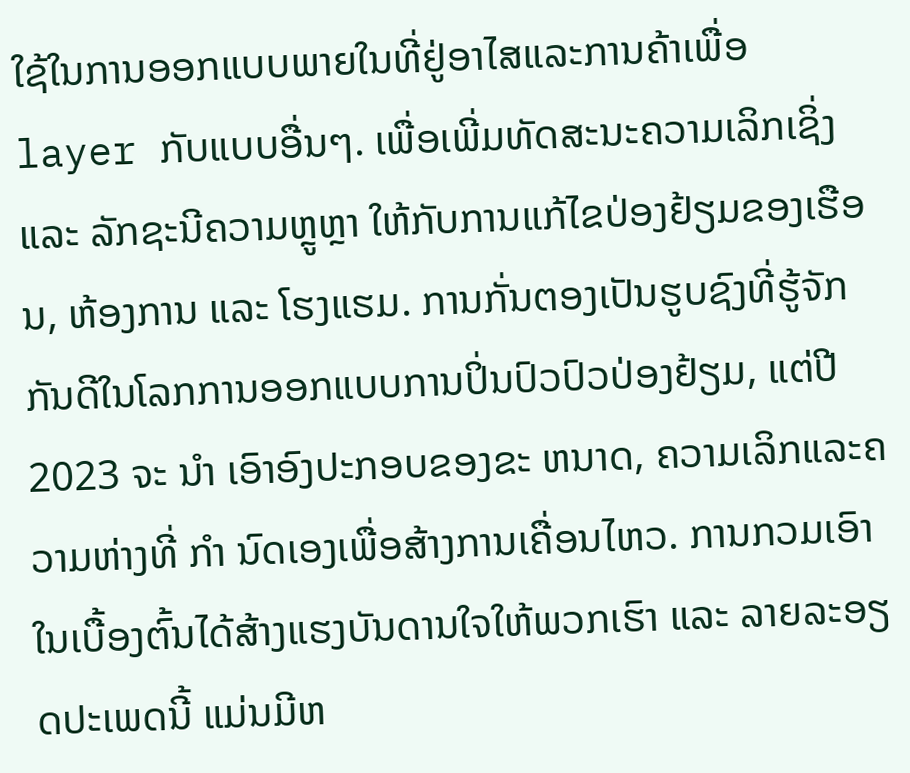ໃຊ້ໃນການອອກແບບພາຍໃນທີ່ຢູ່ອາໄສແລະການຄ້າເພື່ອ layer ກັບແບບອື່ນໆ. ເພື່ອເພີ່ມທັດສະນະຄວາມເລິກເຊິ່ງ ແລະ ລັກຊະນີຄວາມຫຼູຫຼາ ໃຫ້ກັບການແກ້ໄຂປ່ອງຢ້ຽມຂອງເຮືອນ, ຫ້ອງການ ແລະ ໂຮງແຮມ. ການກັ່ນຕອງເປັນຮູບຊົງທີ່ຮູ້ຈັກກັນດີໃນໂລກການອອກແບບການປິ່ນປົວປົວປ່ອງຢ້ຽມ, ແຕ່ປີ 2023 ຈະ ນໍາ ເອົາອົງປະກອບຂອງຂະ ຫນາດ, ຄວາມເລິກແລະຄວາມຫ່າງທີ່ ກໍາ ນົດເອງເພື່ອສ້າງການເຄື່ອນໄຫວ. ການກວມເອົາໃນເບື້ອງຕົ້ນໄດ້ສ້າງແຮງບັນດານໃຈໃຫ້ພວກເຮົາ ແລະ ລາຍລະອຽດປະເພດນີ້ ແມ່ນມີຫ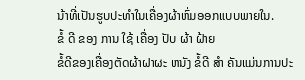ນ້າທີ່ເປັນຮູບປະທໍາໃນເຄື່ອງຜ້າຫົ່ມອອກແບບພາຍໃນ.
ຂໍ້ ດີ ຂອງ ການ ໃຊ້ ເຄື່ອງ ປັບ ຜ້າ ຝ້າຍ
ຂໍ້ດີຂອງເຄື່ອງຕັດຜ້າຝາຜະ ຫນັງ ຂໍ້ດີ ສໍາ ຄັນແມ່ນການປະ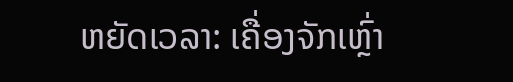ຫຍັດເວລາ: ເຄື່ອງຈັກເຫຼົ່າ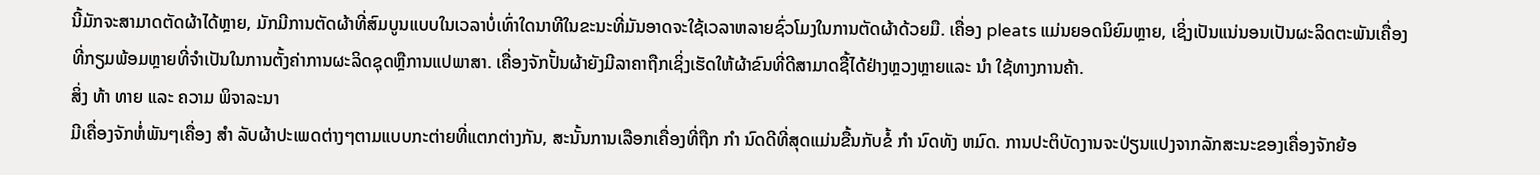ນີ້ມັກຈະສາມາດຕັດຜ້າໄດ້ຫຼາຍ, ມັກມີການຕັດຜ້າທີ່ສົມບູນແບບໃນເວລາບໍ່ເທົ່າໃດນາທີໃນຂະນະທີ່ມັນອາດຈະໃຊ້ເວລາຫລາຍຊົ່ວໂມງໃນການຕັດຜ້າດ້ວຍມື. ເຄື່ອງ pleats ແມ່ນຍອດນິຍົມຫຼາຍ, ເຊິ່ງເປັນແນ່ນອນເປັນຜະລິດຕະພັນເຄື່ອງທີ່ກຽມພ້ອມຫຼາຍທີ່ຈໍາເປັນໃນການຕັ້ງຄ່າການຜະລິດຊຸດຫຼືການແປພາສາ. ເຄື່ອງຈັກປັ້ນຜ້າຍັງມີລາຄາຖືກເຊິ່ງເຮັດໃຫ້ຜ້າຂົນທີ່ດີສາມາດຊື້ໄດ້ຢ່າງຫຼວງຫຼາຍແລະ ນໍາ ໃຊ້ທາງການຄ້າ.
ສິ່ງ ທ້າ ທາຍ ແລະ ຄວາມ ພິຈາລະນາ
ມີເຄື່ອງຈັກຫໍ່ພັນໆເຄື່ອງ ສໍາ ລັບຜ້າປະເພດຕ່າງໆຕາມແບບກະຕ່າຍທີ່ແຕກຕ່າງກັນ, ສະນັ້ນການເລືອກເຄື່ອງທີ່ຖືກ ກໍາ ນົດດີທີ່ສຸດແມ່ນຂື້ນກັບຂໍ້ ກໍາ ນົດທັງ ຫມົດ. ການປະຕິບັດງານຈະປ່ຽນແປງຈາກລັກສະນະຂອງເຄື່ອງຈັກຍ້ອ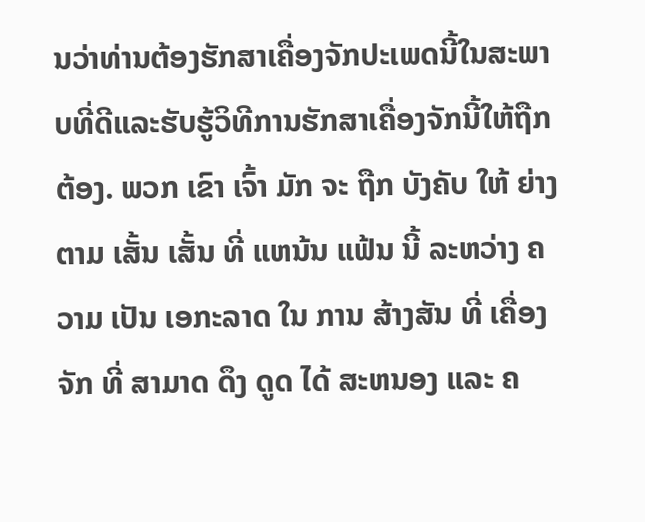ນວ່າທ່ານຕ້ອງຮັກສາເຄື່ອງຈັກປະເພດນີ້ໃນສະພາບທີ່ດີແລະຮັບຮູ້ວິທີການຮັກສາເຄື່ອງຈັກນີ້ໃຫ້ຖືກຕ້ອງ. ພວກ ເຂົາ ເຈົ້າ ມັກ ຈະ ຖືກ ບັງຄັບ ໃຫ້ ຍ່າງ ຕາມ ເສັ້ນ ເສັ້ນ ທີ່ ແຫນ້ນ ແຟ້ນ ນີ້ ລະຫວ່າງ ຄວາມ ເປັນ ເອກະລາດ ໃນ ການ ສ້າງສັນ ທີ່ ເຄື່ອງຈັກ ທີ່ ສາມາດ ດຶງ ດູດ ໄດ້ ສະຫນອງ ແລະ ຄ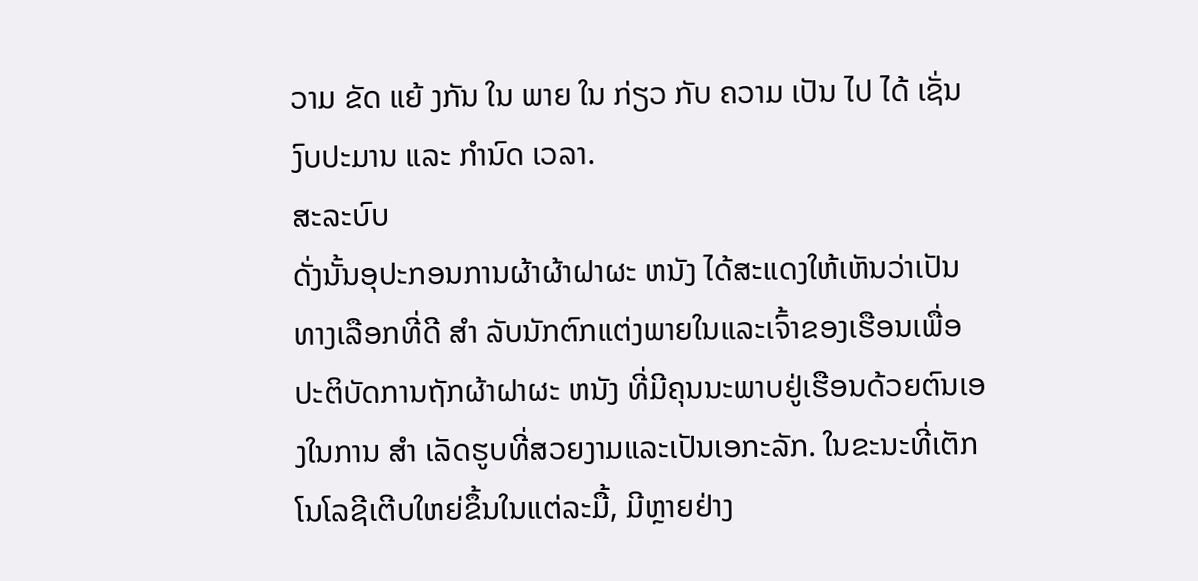ວາມ ຂັດ ແຍ້ ງກັນ ໃນ ພາຍ ໃນ ກ່ຽວ ກັບ ຄວາມ ເປັນ ໄປ ໄດ້ ເຊັ່ນ ງົບປະມານ ແລະ ກໍານົດ ເວລາ.
ສະລະບົບ
ດັ່ງນັ້ນອຸປະກອນການຜ້າຜ້າຝາຜະ ຫນັງ ໄດ້ສະແດງໃຫ້ເຫັນວ່າເປັນທາງເລືອກທີ່ດີ ສໍາ ລັບນັກຕົກແຕ່ງພາຍໃນແລະເຈົ້າຂອງເຮືອນເພື່ອປະຕິບັດການຖັກຜ້າຝາຜະ ຫນັງ ທີ່ມີຄຸນນະພາບຢູ່ເຮືອນດ້ວຍຕົນເອງໃນການ ສໍາ ເລັດຮູບທີ່ສວຍງາມແລະເປັນເອກະລັກ. ໃນຂະນະທີ່ເຕັກໂນໂລຊີເຕີບໃຫຍ່ຂຶ້ນໃນແຕ່ລະມື້, ມີຫຼາຍຢ່າງ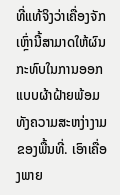ທີ່ແທ້ຈິງວ່າເຄື່ອງຈັກເຫຼົ່ານີ້ສາມາດໃຫ້ຜົນກະທົບໃນການອອກແບບຜ້າຝ້າຍພ້ອມທັງຄວາມສະຫງ່າງາມຂອງພື້ນທີ່. ເອົາເຄື່ອງພາຍ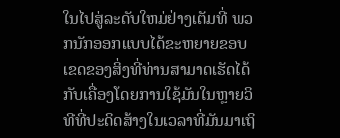ໃນໄປສູ່ລະດັບໃຫມ່ຢ່າງເຕັມທີ່ ພວກນັກອອກແບບໄດ້ຂະຫຍາຍຂອບເຂດຂອງສິ່ງທີ່ທ່ານສາມາດເຮັດໄດ້ກັບເຄື່ອງໂດຍການໃຊ້ມັນໃນຫຼາຍວິທີທີ່ປະດິດສ້າງໃນເວລາທີ່ມັນມາເຖິ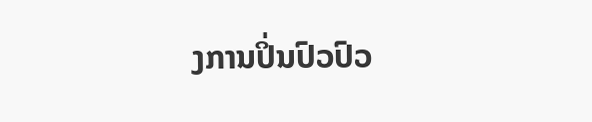ງການປິ່ນປົວປົວ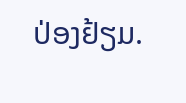ປ່ອງຢ້ຽມ.